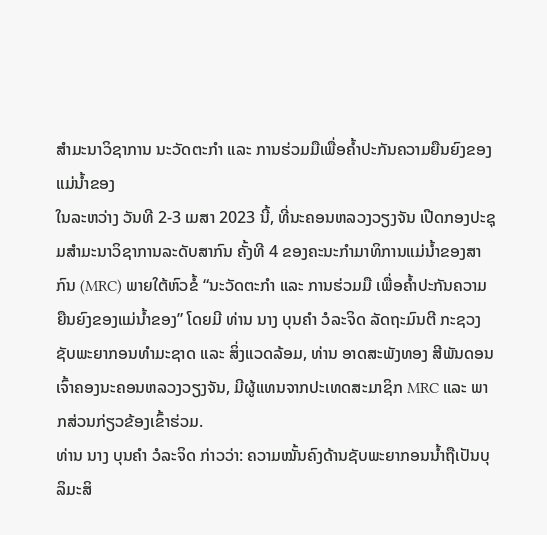ສຳມະນາວິຊາການ ນະວັດຕະກຳ ແລະ ການຮ່ວມມືເພື່ອຄໍ້າປະກັນຄວາມຍືນຍົງຂອງແມ່ນໍ້າຂອງ
ໃນລະຫວ່າງ ວັນທີ 2-3 ເມສາ 2023 ນີ້, ທີ່ນະຄອນຫລວງວຽງຈັນ ເປີດກອງປະຊຸມສໍາມະນາວິຊາການລະດັບສາກົນ ຄັ້ງທີ 4 ຂອງຄະນະກຳມາທິການແມ່ນ້ຳຂອງສາກົນ (MRC) ພາຍໃຕ້ຫົວຂໍ້ “ນະວັດຕະກໍາ ແລະ ການຮ່ວມມື ເພື່ອຄໍ້າປະກັນຄວາມຍືນຍົງຂອງແມ່ນໍ້າຂອງ” ໂດຍມີ ທ່ານ ນາງ ບຸນຄໍາ ວໍລະຈິດ ລັດຖະມົນຕີ ກະຊວງ ຊັບພະຍາກອນທໍາມະຊາດ ແລະ ສິ່ງແວດລ້ອມ, ທ່ານ ອາດສະພັງທອງ ສີພັນດອນ ເຈົ້າຄອງນະຄອນຫລວງວຽງຈັນ, ມີຜູ້ແທນຈາກປະເທດສະມາຊິກ MRC ແລະ ພາກສ່ວນກ່ຽວຂ້ອງເຂົ້າຮ່ວມ.
ທ່ານ ນາງ ບຸນຄຳ ວໍລະຈິດ ກ່າວວ່າ: ຄວາມໝັ້ນຄົງດ້ານຊັບພະຍາກອນນ້ຳຖືເປັນບຸລິມະສິ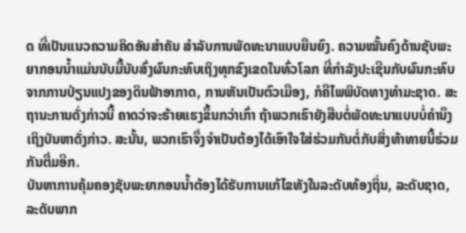ດ ທີ່ເປັນແນວຄວາມຄິດອັນສຳຄັນ ສໍາລັບການພັດທະນາແບບຍືນຍົງ. ຄວາມໝັ້ນຄົງດ້ານຊັບພະຍາກອນນ້ຳແມ່ນນັບມື້ນັບສົ່ງຜົນກະທົບເຖິງທຸກຂົງເຂດໃນທົ່ວໂລກ ທີ່ກຳລັງປະເຊີນກັບຜົນກະທົບຈາກການປ່ຽນແປງຂອງດິນຟ້າອາກາດ, ການຫັນເປັນຕົວເມືອງ, ກໍຄືໄພພິບັດທາງທຳມະຊາດ. ສະຖານະການດັ່ງກ່າວນີ້ ຄາດວ່າຈະຮ້າຍແຮງຂຶ້ນກວ່າເກົ່າ ຖ້າພວກເຮົາຍັງສືບຕໍ່ພັດທະນາແບບບໍ່ຄໍານຶງເຖິງບັນຫາດັ່ງກ່າວ. ສະນັ້ນ, ພວກເຮົາຈຶ່ງຈໍາເປັນຕ້ອງໄດ້ເອົາໃຈໃສ່ຮ່ວມກັນຕໍ່ກັບສິ່ງທ້າທາຍນີ້ຮ່ວມກັນຕື່ມອີກ.
ບັນຫາການຄຸ້ມຄອງຊັບພະຍາກອນນໍ້າຕ້ອງໄດ້ຮັບການແກ້ໄຂທັງໃນລະດັບທ້ອງຖິ່ນ, ລະດັບຊາດ, ລະດັບພາກ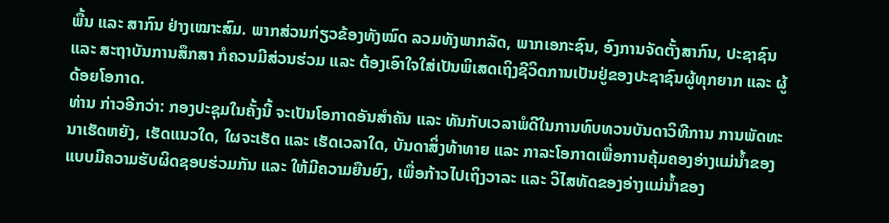ພື້ນ ແລະ ສາກົນ ຢ່າງເໝາະສົມ. ພາກສ່ວນກ່ຽວຂ້ອງທັງໝົດ ລວມທັງພາກລັດ, ພາກເອກະຊົນ, ອົງການຈັດຕັ້ງສາກົນ, ປະຊາຊົນ ແລະ ສະຖາບັນການສຶກສາ ກໍຄວນມີສ່ວນຮ່ວມ ແລະ ຕ້ອງເອົາໃຈໃສ່ເປັນພິເສດເຖິງຊີວິດການເປັນຢູ່ຂອງປະຊາຊົນຜູ້ທຸກຍາກ ແລະ ຜູ້ດ້ອຍໂອກາດ.
ທ່ານ ກ່າວອີກວ່າ: ກອງປະຊຸມໃນຄັ້ງນີ້ ຈະເປັນໂອກາດອັນສໍາຄັນ ແລະ ທັນກັບເວລາພໍດີໃນການທົບທວນບັນດາວິທີການ ການພັດທະນາເຮັດຫຍັງ, ເຮັດແນວໃດ, ໃຜຈະເຮັດ ແລະ ເຮັດເວລາໃດ, ບັນດາສິ່ງທ້າທາຍ ແລະ ກາລະໂອກາດເພື່ອການຄຸ້ມຄອງອ່າງແມ່ນໍ້າຂອງແບບມີຄວາມຮັບຜິດຊອບຮ່ວມກັນ ແລະ ໃຫ້ມີຄວາມຍືນຍົງ, ເພື່ອກ້າວໄປເຖິງວາລະ ແລະ ວິໄສທັດຂອງອ່າງແມ່ນ້ຳຂອງ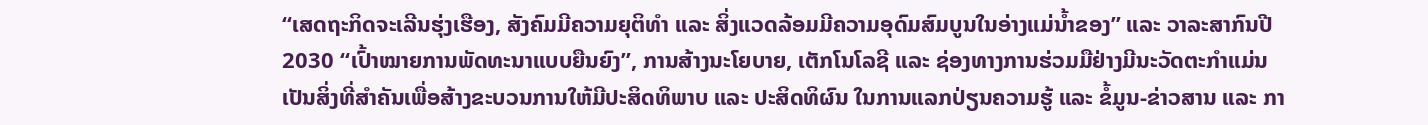“ເສດຖະກິດຈະເລີນຮຸ່ງເຮືອງ, ສັງຄົມມີຄວາມຍຸຕິທໍາ ແລະ ສິ່ງແວດລ້ອມມີຄວາມອຸດົມສົມບູນໃນອ່າງແມ່ນໍ້າຂອງ” ແລະ ວາລະສາກົນປີ 2030 “ເປົ້າໝາຍການພັດທະນາແບບຍືນຍົງ”, ການສ້າງນະໂຍບາຍ, ເຕັກໂນໂລຊີ ແລະ ຊ່ອງທາງການຮ່ວມມືຢ່າງມີນະວັດຕະກຳແມ່ນເປັນສິ່ງທີ່ສຳຄັນເພື່ອສ້າງຂະບວນການໃຫ້ມີປະສິດທິພາບ ແລະ ປະສິດທິຜົນ ໃນການແລກປ່ຽນຄວາມຮູ້ ແລະ ຂໍ້ມູນ-ຂ່າວສານ ແລະ ກາ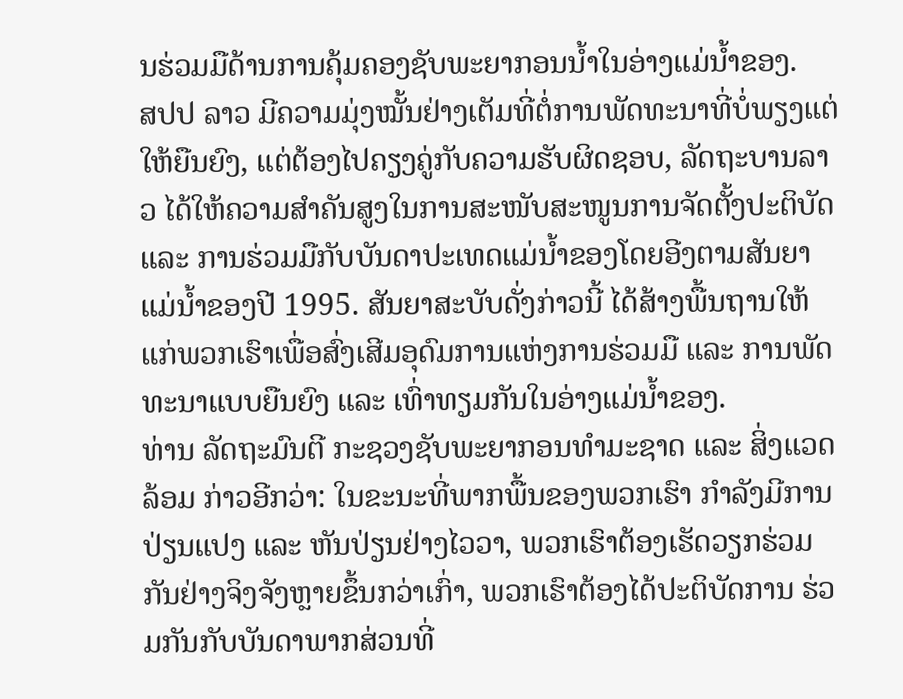ນຮ່ວມມືດ້ານການຄຸ້ມຄອງຊັບພະຍາກອນນໍ້າໃນອ່າງແມ່ນ້ຳຂອງ.
ສປປ ລາວ ມີຄວາມມຸ່ງໝັ້ນຢ່າງເຕັມທີ່ຕໍ່ການພັດທະນາທີ່ບໍ່ພຽງແຕ່ໃຫ້ຍືນຍົງ, ແຕ່ຕ້ອງໄປຄຽງຄູ່ກັບຄວາມຮັບຜິດຊອບ, ລັດຖະບານລາວ ໄດ້ໃຫ້ຄວາມສໍາຄັນສູງໃນການສະໜັບສະໜູນການຈັດຕັ້ງປະຕິບັດ ແລະ ການຮ່ວມມືກັບບັນດາປະເທດແມ່ນ້ຳຂອງໂດຍອີງຕາມສັນຍາແມ່ນ້ຳຂອງປີ 1995. ສັນຍາສະບັບດັ່ງກ່າວນີ້ ໄດ້ສ້າງພື້ນຖານໃຫ້ແກ່ພວກເຮົາເພື່ອສົ່ງເສີມອຸດົມການແຫ່ງການຮ່ວມມື ແລະ ການພັດທະນາແບບຍືນຍົງ ແລະ ເທົ່າທຽມກັນໃນອ່າງແມ່ນ້ຳຂອງ.
ທ່ານ ລັດຖະມົນຕີ ກະຊວງຊັບພະຍາກອນທຳມະຊາດ ແລະ ສິ່ງແວດລ້ອມ ກ່າວອີກວ່າ: ໃນຂະນະທີ່ພາກພື້ນຂອງພວກເຮົາ ກຳລັງມີການປ່ຽນແປງ ແລະ ຫັນປ່ຽນຢ່າງໄວວາ, ພວກເຮົາຕ້ອງເຮັດວຽກຮ່ວມກັນຢ່າງຈິງຈັງຫຼາຍຂຶ້ນກວ່າເກົ່າ, ພວກເຮົາຕ້ອງໄດ້ປະຕິບັດການ ຮ່ວມກັນກັບບັນດາພາກສ່ວນທີ່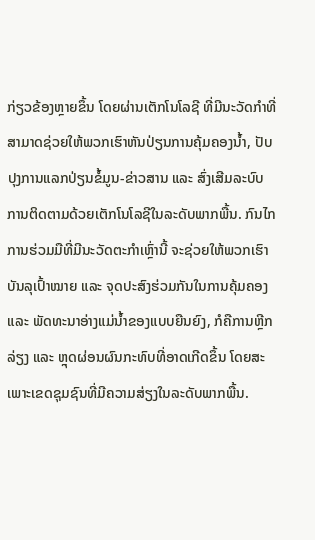ກ່ຽວຂ້ອງຫຼາຍຂຶ້ນ ໂດຍຜ່ານເຕັກໂນໂລຊີ ທີ່ມີນະວັດກໍາທີ່ສາມາດຊ່ວຍໃຫ້ພວກເຮົາຫັນປ່ຽນການຄຸ້ມຄອງນ້ຳ, ປັບປຸງການແລກປ່ຽນຂໍ້ມູນ-ຂ່າວສານ ແລະ ສົ່ງເສີມລະບົບການຕິດຕາມດ້ວຍເຕັກໂນໂລຊີໃນລະດັບພາກພື້ນ. ກົນໄກການຮ່ວມມືທີ່ມີນະວັດຕະກໍາເຫຼົ່ານີ້ ຈະຊ່ວຍໃຫ້ພວກເຮົາບັນລຸເປົ້າໝາຍ ແລະ ຈຸດປະສົງຮ່ວມກັນໃນການຄຸ້ມຄອງ ແລະ ພັດທະນາອ່າງແມ່ນໍ້າຂອງແບບຍືນຍົງ, ກໍຄືການຫຼີກລ່ຽງ ແລະ ຫຼຸດຜ່ອນຜົນກະທົບທີ່ອາດເກີດຂຶ້ນ ໂດຍສະເພາະເຂດຊຸມຊົນທີ່ມີຄວາມສ່ຽງໃນລະດັບພາກພື້ນ.